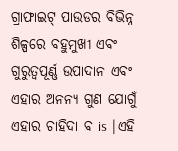ଗ୍ରାଫାଇଟ୍ ପାଉଡର ବିଭିନ୍ନ ଶିଳ୍ପରେ ବହୁମୁଖୀ ଏବଂ ଗୁରୁତ୍ୱପୂର୍ଣ୍ଣ ଉପାଦାନ ଏବଂ ଏହାର ଅନନ୍ୟ ଗୁଣ ଯୋଗୁଁ ଏହାର ଚାହିଦା ବ is |ଏହି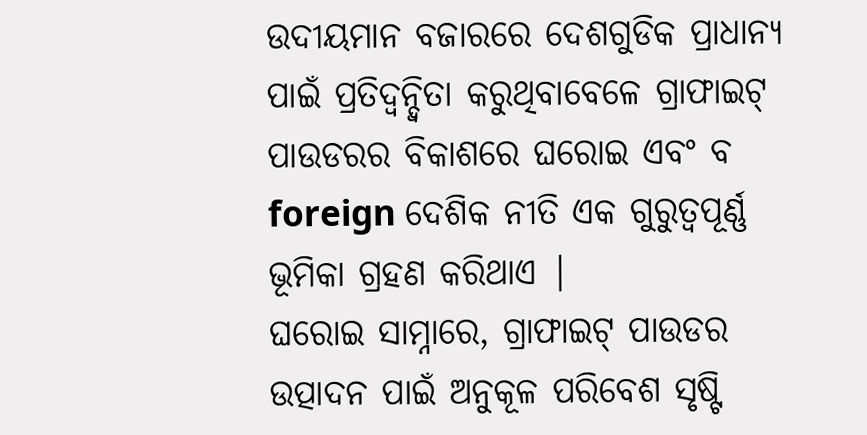ଉଦୀୟମାନ ବଜାରରେ ଦେଶଗୁଡିକ ପ୍ରାଧାନ୍ୟ ପାଇଁ ପ୍ରତିଦ୍ୱନ୍ଦ୍ୱିତା କରୁଥିବାବେଳେ ଗ୍ରାଫାଇଟ୍ ପାଉଡରର ବିକାଶରେ ଘରୋଇ ଏବଂ ବ foreign ଦେଶିକ ନୀତି ଏକ ଗୁରୁତ୍ୱପୂର୍ଣ୍ଣ ଭୂମିକା ଗ୍ରହଣ କରିଥାଏ |
ଘରୋଇ ସାମ୍ନାରେ, ଗ୍ରାଫାଇଟ୍ ପାଉଡର ଉତ୍ପାଦନ ପାଇଁ ଅନୁକୂଳ ପରିବେଶ ସୃଷ୍ଟି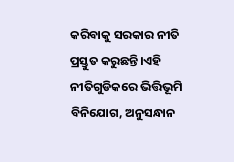କରିବାକୁ ସରକାର ନୀତି ପ୍ରସ୍ତୁତ କରୁଛନ୍ତି।ଏହି ନୀତିଗୁଡିକରେ ଭିତ୍ତିଭୂମି ବିନିଯୋଗ, ଅନୁସନ୍ଧାନ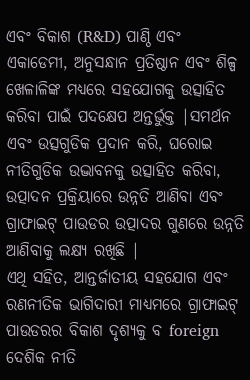ଏବଂ ବିକାଶ (R&D) ପାଣ୍ଠି ଏବଂ ଏକାଡେମୀ, ଅନୁସନ୍ଧାନ ପ୍ରତିଷ୍ଠାନ ଏବଂ ଶିଳ୍ପ ଖେଳାଳିଙ୍କ ମଧ୍ୟରେ ସହଯୋଗକୁ ଉତ୍ସାହିତ କରିବା ପାଇଁ ପଦକ୍ଷେପ ଅନ୍ତର୍ଭୁକ୍ତ |ସମର୍ଥନ ଏବଂ ଉତ୍ସଗୁଡିକ ପ୍ରଦାନ କରି, ଘରୋଇ ନୀତିଗୁଡିକ ଉଦ୍ଭାବନକୁ ଉତ୍ସାହିତ କରିବା, ଉତ୍ପାଦନ ପ୍ରକ୍ରିୟାରେ ଉନ୍ନତି ଆଣିବା ଏବଂ ଗ୍ରାଫାଇଟ୍ ପାଉଡର ଉତ୍ପାଦର ଗୁଣରେ ଉନ୍ନତି ଆଣିବାକୁ ଲକ୍ଷ୍ୟ ରଖିଛି |
ଏଥି ସହିତ, ଆନ୍ତର୍ଜାତୀୟ ସହଯୋଗ ଏବଂ ରଣନୀତିକ ଭାଗିଦାରୀ ମାଧ୍ୟମରେ ଗ୍ରାଫାଇଟ୍ ପାଉଡରର ବିକାଶ ଦୃଶ୍ୟକୁ ବ foreign ଦେଶିକ ନୀତି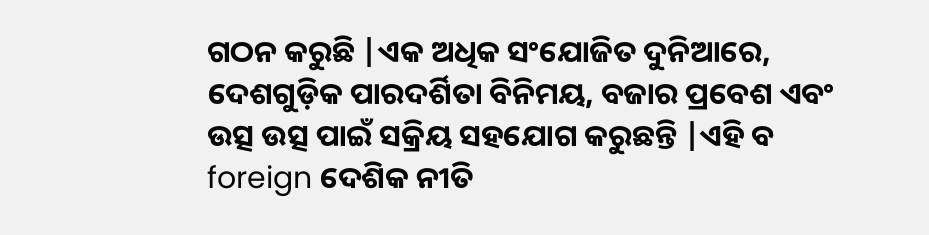ଗଠନ କରୁଛି |ଏକ ଅଧିକ ସଂଯୋଜିତ ଦୁନିଆରେ, ଦେଶଗୁଡ଼ିକ ପାରଦର୍ଶିତା ବିନିମୟ, ବଜାର ପ୍ରବେଶ ଏବଂ ଉତ୍ସ ଉତ୍ସ ପାଇଁ ସକ୍ରିୟ ସହଯୋଗ କରୁଛନ୍ତି |ଏହି ବ foreign ଦେଶିକ ନୀତି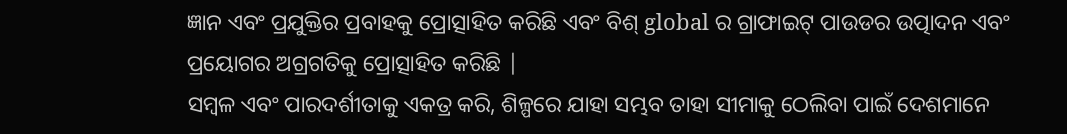ଜ୍ଞାନ ଏବଂ ପ୍ରଯୁକ୍ତିର ପ୍ରବାହକୁ ପ୍ରୋତ୍ସାହିତ କରିଛି ଏବଂ ବିଶ୍ global ର ଗ୍ରାଫାଇଟ୍ ପାଉଡର ଉତ୍ପାଦନ ଏବଂ ପ୍ରୟୋଗର ଅଗ୍ରଗତିକୁ ପ୍ରୋତ୍ସାହିତ କରିଛି |
ସମ୍ବଳ ଏବଂ ପାରଦର୍ଶୀତାକୁ ଏକତ୍ର କରି, ଶିଳ୍ପରେ ଯାହା ସମ୍ଭବ ତାହା ସୀମାକୁ ଠେଲିବା ପାଇଁ ଦେଶମାନେ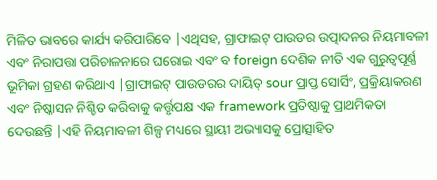ମିଳିତ ଭାବରେ କାର୍ଯ୍ୟ କରିପାରିବେ |ଏଥିସହ, ଗ୍ରାଫାଇଟ୍ ପାଉଡର ଉତ୍ପାଦନର ନିୟମାବଳୀ ଏବଂ ନିରାପତ୍ତା ପରିଚାଳନାରେ ଘରୋଇ ଏବଂ ବ foreign ଦେଶିକ ନୀତି ଏକ ଗୁରୁତ୍ୱପୂର୍ଣ୍ଣ ଭୂମିକା ଗ୍ରହଣ କରିଥାଏ |ଗ୍ରାଫାଇଟ୍ ପାଉଡରର ଦାୟିତ୍ sour ପ୍ରାପ୍ତ ସୋର୍ସିଂ, ପ୍ରକ୍ରିୟାକରଣ ଏବଂ ନିଷ୍କାସନ ନିଶ୍ଚିତ କରିବାକୁ କର୍ତ୍ତୃପକ୍ଷ ଏକ framework ପ୍ରତିଷ୍ଠାକୁ ପ୍ରାଥମିକତା ଦେଉଛନ୍ତି |ଏହି ନିୟମାବଳୀ ଶିଳ୍ପ ମଧ୍ୟରେ ସ୍ଥାୟୀ ଅଭ୍ୟାସକୁ ପ୍ରୋତ୍ସାହିତ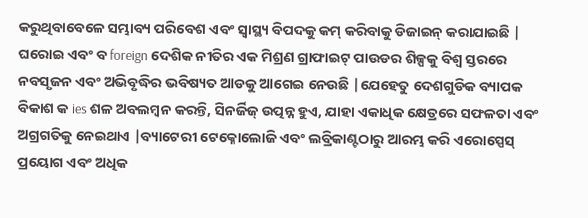କରୁଥିବାବେଳେ ସମ୍ଭାବ୍ୟ ପରିବେଶ ଏବଂ ସ୍ୱାସ୍ଥ୍ୟ ବିପଦକୁ କମ୍ କରିବାକୁ ଡିଜାଇନ୍ କରାଯାଇଛି |
ଘରୋଇ ଏବଂ ବ foreign ଦେଶିକ ନୀତିର ଏକ ମିଶ୍ରଣ ଗ୍ରାଫାଇଟ୍ ପାଉଡର ଶିଳ୍ପକୁ ବିଶ୍ୱ ସ୍ତରରେ ନବସୃଜନ ଏବଂ ଅଭିବୃଦ୍ଧିର ଭବିଷ୍ୟତ ଆଡକୁ ଆଗେଇ ନେଉଛି |ଯେହେତୁ ଦେଶଗୁଡିକ ବ୍ୟାପକ ବିକାଶ କ ies ଶଳ ଅବଲମ୍ବନ କରନ୍ତି, ସିନର୍ଜିଜ୍ ଉତ୍ପନ୍ନ ହୁଏ, ଯାହା ଏକାଧିକ କ୍ଷେତ୍ରରେ ସଫଳତା ଏବଂ ଅଗ୍ରଗତିକୁ ନେଇଥାଏ |ବ୍ୟାଟେରୀ ଟେକ୍ନୋଲୋଜି ଏବଂ ଲବ୍ରିକାଣ୍ଟଠାରୁ ଆରମ୍ଭ କରି ଏରୋସ୍ପେସ୍ ପ୍ରୟୋଗ ଏବଂ ଅଧିକ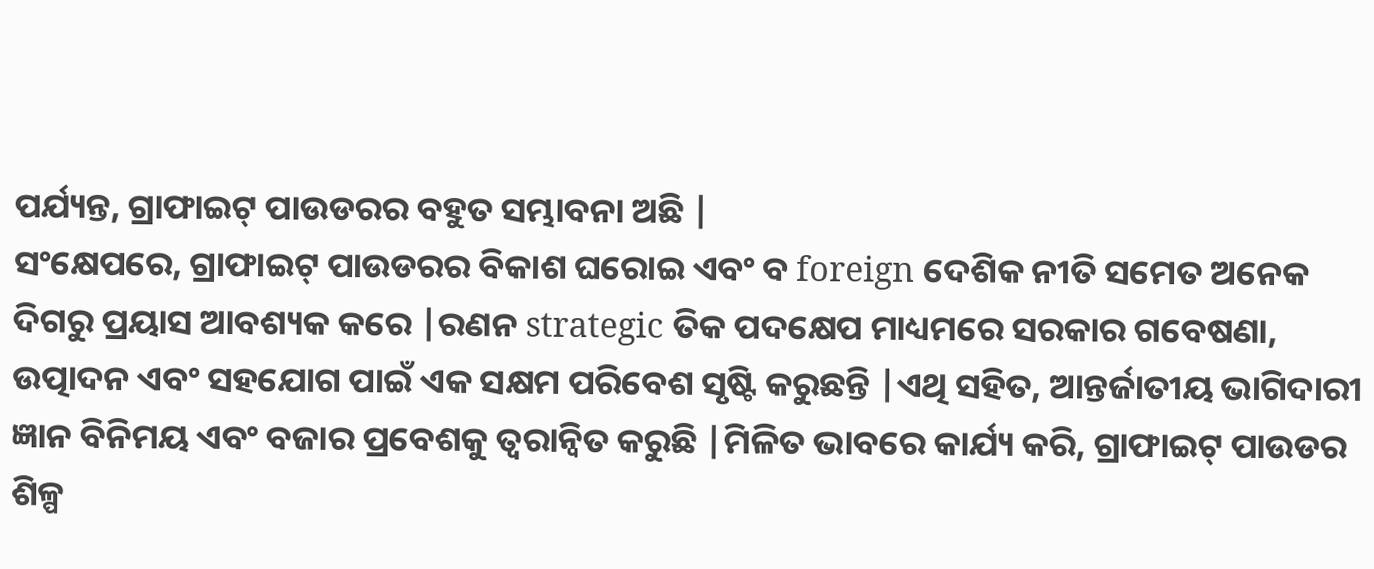ପର୍ଯ୍ୟନ୍ତ, ଗ୍ରାଫାଇଟ୍ ପାଉଡରର ବହୁତ ସମ୍ଭାବନା ଅଛି |
ସଂକ୍ଷେପରେ, ଗ୍ରାଫାଇଟ୍ ପାଉଡରର ବିକାଶ ଘରୋଇ ଏବଂ ବ foreign ଦେଶିକ ନୀତି ସମେତ ଅନେକ ଦିଗରୁ ପ୍ରୟାସ ଆବଶ୍ୟକ କରେ |ରଣନ strategic ତିକ ପଦକ୍ଷେପ ମାଧ୍ୟମରେ ସରକାର ଗବେଷଣା, ଉତ୍ପାଦନ ଏବଂ ସହଯୋଗ ପାଇଁ ଏକ ସକ୍ଷମ ପରିବେଶ ସୃଷ୍ଟି କରୁଛନ୍ତି |ଏଥି ସହିତ, ଆନ୍ତର୍ଜାତୀୟ ଭାଗିଦାରୀ ଜ୍ଞାନ ବିନିମୟ ଏବଂ ବଜାର ପ୍ରବେଶକୁ ତ୍ୱରାନ୍ୱିତ କରୁଛି |ମିଳିତ ଭାବରେ କାର୍ଯ୍ୟ କରି, ଗ୍ରାଫାଇଟ୍ ପାଉଡର ଶିଳ୍ପ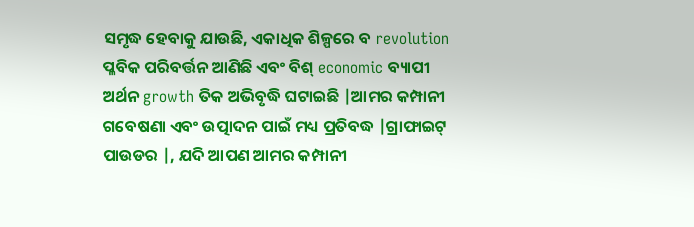ସମୃଦ୍ଧ ହେବାକୁ ଯାଉଛି, ଏକାଧିକ ଶିଳ୍ପରେ ବ revolution ପ୍ଳବିକ ପରିବର୍ତ୍ତନ ଆଣିଛି ଏବଂ ବିଶ୍ economic ବ୍ୟାପୀ ଅର୍ଥନ growth ତିକ ଅଭିବୃଦ୍ଧି ଘଟାଇଛି |ଆମର କମ୍ପାନୀ ଗବେଷଣା ଏବଂ ଉତ୍ପାଦନ ପାଇଁ ମଧ୍ୟ ପ୍ରତିବଦ୍ଧ |ଗ୍ରାଫାଇଟ୍ ପାଉଡର |, ଯଦି ଆପଣ ଆମର କମ୍ପାନୀ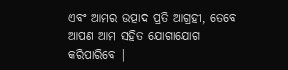ଏବଂ ଆମର ଉତ୍ପାଦ ପ୍ରତି ଆଗ୍ରହୀ, ତେବେ ଆପଣ ଆମ ସହିତ ଯୋଗାଯୋଗ କରିପାରିବେ |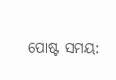ପୋଷ୍ଟ ସମୟ: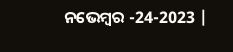ନଭେମ୍ବର -24-2023 |